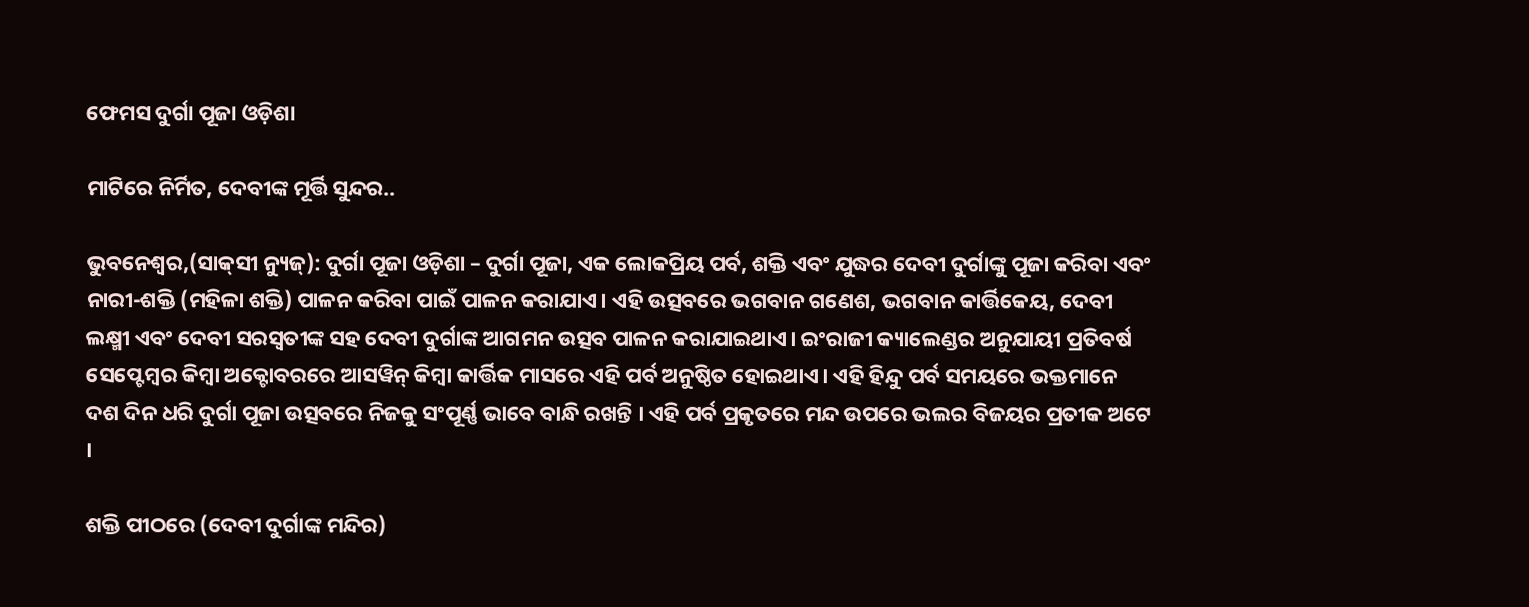ଫେମସ ଦୁର୍ଗା ପୂଜା ଓଡ଼ିଶା

ମାଟିରେ ନିର୍ମିତ, ଦେବୀଙ୍କ ମୂର୍ତ୍ତି ସୁନ୍ଦର..

ଭୁବନେଶ୍ୱର,(ସାକ୍‌ସୀ ନ୍ୟୁଜ୍‌): ଦୁର୍ଗା ପୂଜା ଓଡ଼ିଶା – ଦୁର୍ଗା ପୂଜା, ଏକ ଲୋକପ୍ରିୟ ପର୍ବ, ଶକ୍ତି ଏବଂ ଯୁଦ୍ଧର ଦେବୀ ଦୁର୍ଗାଙ୍କୁ ପୂଜା କରିବା ଏବଂ ନାରୀ-ଶକ୍ତି (ମହିଳା ଶକ୍ତି) ପାଳନ କରିବା ପାଇଁ ପାଳନ କରାଯାଏ। ଏହି ଉତ୍ସବରେ ଭଗବାନ ଗଣେଶ, ଭଗବାନ କାର୍ତ୍ତିକେୟ, ଦେବୀ ଲକ୍ଷ୍ମୀ ଏବଂ ଦେବୀ ସରସ୍ୱତୀଙ୍କ ସହ ଦେବୀ ଦୁର୍ଗାଙ୍କ ଆଗମନ ଉତ୍ସବ ପାଳନ କରାଯାଇଥାଏ। ଇଂରାଜୀ କ୍ୟାଲେଣ୍ଡର ଅନୁଯାୟୀ ପ୍ରତିବର୍ଷ ସେପ୍ଟେମ୍ବର କିମ୍ବା ଅକ୍ଟୋବରରେ ଆସୱିନ୍ କିମ୍ବା କାର୍ତ୍ତିକ ମାସରେ ଏହି ପର୍ବ ଅନୁଷ୍ଠିତ ହୋଇଥାଏ। ଏହି ହିନ୍ଦୁ ପର୍ବ ସମୟରେ ଭକ୍ତମାନେ ଦଶ ଦିନ ଧରି ଦୁର୍ଗା ପୂଜା ଉତ୍ସବରେ ନିଜକୁ ସଂପୂର୍ଣ୍ଣ ଭାବେ ବାନ୍ଧି ରଖନ୍ତି । ଏହି ପର୍ବ ପ୍ରକୃତରେ ମନ୍ଦ ଉପରେ ଭଲର ବିଜୟର ପ୍ରତୀକ ଅଟେ ।

ଶକ୍ତି ପୀଠରେ (ଦେବୀ ଦୁର୍ଗାଙ୍କ ମନ୍ଦିର)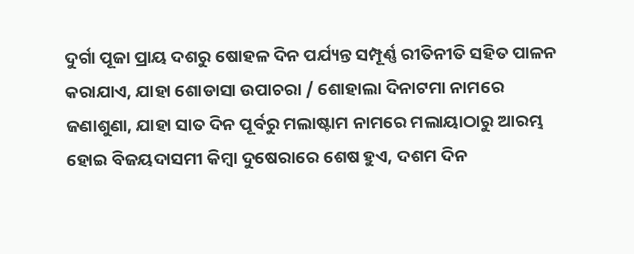ଦୁର୍ଗା ପୂଜା ପ୍ରାୟ ଦଶରୁ ଷୋହଳ ଦିନ ପର୍ଯ୍ୟନ୍ତ ସମ୍ପୂର୍ଣ୍ଣ ରୀତିନୀତି ସହିତ ପାଳନ କରାଯାଏ, ଯାହା ଶୋଡାସା ଉପାଚରା / ଶୋହାଲା ଦିନାଟମା ନାମରେ ଜଣାଶୁଣା, ଯାହା ସାତ ଦିନ ପୂର୍ବରୁ ମଲାଷ୍ଟାମ ନାମରେ ମଲାୟାଠାରୁ ଆରମ୍ଭ ହୋଇ ବିଜୟଦାସମୀ କିମ୍ବା ଦୁଷେରାରେ ଶେଷ ହୁଏ, ଦଶମ ଦିନ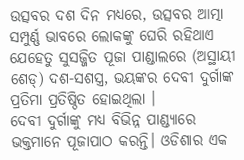ଉତ୍ସବର ଦଶ ଦିନ ମଧ୍ୟରେ, ଉତ୍ସବର ଆତ୍ମା ସମ୍ପୁର୍ଣ୍ଣ ଭାବରେ ଲୋକଙ୍କୁ ଘେରି ରହିଥାଏ ଯେହେତୁ ସୁସଜ୍ଜିତ ପୂଜା ପାଣ୍ଡାଲରେ (ଅସ୍ଥାୟୀ ଶେଡ୍) ଦଶ-ସଶସ୍ତ୍ର, ଭୟଙ୍କର ଦେବୀ ଦୁର୍ଗାଙ୍କ ପ୍ରତିମା ପ୍ରତିଷ୍ଠିତ ହୋଇଥିଲା ।
ଦେବୀ ଦୁର୍ଗାଙ୍କୁ ମଧ୍ୟ ବିଭିନ୍ନ ପାଣ୍ଡ୍ୟାରେ ଭକ୍ତମାନେ ପୂଜାପାଠ କରନ୍ତି। ଓଡିଶାର ଏକ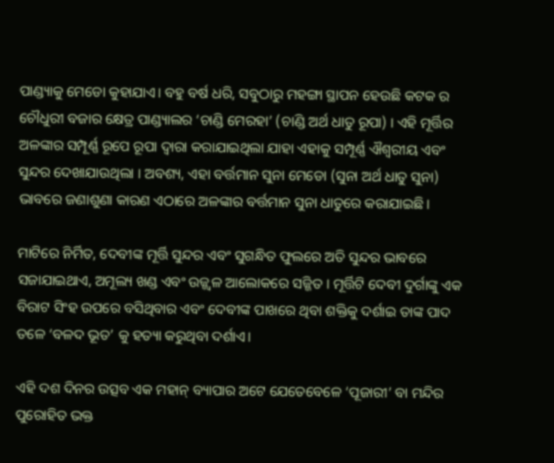ପାଣ୍ଡ୍ୟାକୁ ମେଡୋ କୁହାଯାଏ। ବହୁ ବର୍ଷ ଧରି, ସବୁଠାରୁ ମହଙ୍ଗା ସ୍ଥାପନ ହେଉଛି କଟକ ର ଚୌଧୁରୀ ବଜାର କ୍ଷେତ୍ର ପାଣ୍ଡ୍ୟାଲର ‘ଚାଣ୍ଡି ମେରହା’ (ଚାଣ୍ଡି ଅର୍ଥ ଧାତୁ ରୂପା) । ଏହି ମୂର୍ତ୍ତିର ଅଳଙ୍କାର ସମ୍ପୂର୍ଣ୍ଣ ରୂପେ ରୂପା ଦ୍ୱାରା କରାଯାଇଥିଲା ଯାହା ଏହାକୁ ସମ୍ପୂର୍ଣ୍ଣ ଐଶ୍ୱରୀୟ ଏବଂ ସୁନ୍ଦର ଦେଖାଯାଉଥିଲା । ଅବଶ୍ୟ, ଏହା ବର୍ତ୍ତମାନ ସୁନା ମେଡୋ (ସୁନା ଅର୍ଥ ଧାତୁ ସୁନା) ଭାବରେ ଜଣାଶୁଣା କାରଣ ଏଠାରେ ଅଳଙ୍କାର ବର୍ତ୍ତମାନ ସୁନା ଧାତୁରେ କରାଯାଇଛି।

ମାଟିରେ ନିର୍ମିତ, ଦେବୀଙ୍କ ମୂର୍ତ୍ତି ସୁନ୍ଦର ଏବଂ ସୁଗନ୍ଧିତ ଫୁଲରେ ଅତି ସୁନ୍ଦର ଭାବରେ ସଜାଯାଇଥାଏ, ଅମୂଲ୍ୟ ଖଣ୍ଡ ଏବଂ ଉଜ୍ଜ୍ୱଳ ଆଲୋକରେ ସଜ୍ଜିତ । ମୂର୍ତ୍ତିଟି ଦେବୀ ଦୁର୍ଗାଙ୍କୁ ଏକ ବିରାଟ ସିଂହ ଉପରେ ବସିଥିବାର ଏବଂ ଦେବୀଙ୍କ ପାଖରେ ଥିବା ଶକ୍ତିକୁ ଦର୍ଶାଇ ତାଙ୍କ ପାଦ ତଳେ ‘ବଳଦ ଭୂତ’ କୁ ହତ୍ୟା କରୁଥିବା ଦର୍ଶାଏ।

ଏହି ଦଶ ଦିନର ଉତ୍ସବ ଏକ ମହାନ୍ ବ୍ୟାପାର ଅଟେ ଯେତେବେଳେ ‘ପୂଜାରୀ’ ବା ମନ୍ଦିର ପୁରୋହିତ ଭକ୍ତ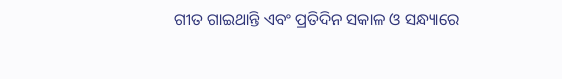ଗୀତ ଗାଇଥାନ୍ତି ଏବଂ ପ୍ରତିଦିନ ସକାଳ ଓ ସନ୍ଧ୍ୟାରେ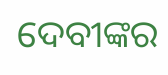ଦେବୀଙ୍କର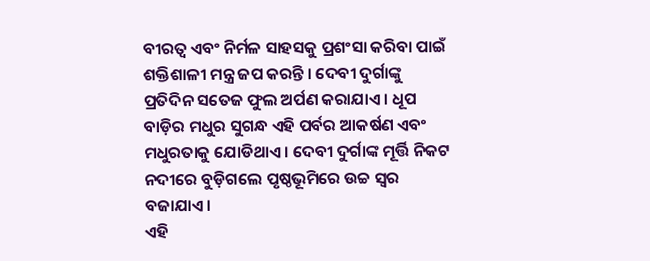ବୀରତ୍ୱ ଏବଂ ନିର୍ମଳ ସାହସକୁ ପ୍ରଶଂସା କରିବା ପାଇଁ ଶକ୍ତିଶାଳୀ ମନ୍ତ୍ର ଜପ କରନ୍ତି । ଦେବୀ ଦୁର୍ଗାଙ୍କୁ ପ୍ରତିଦିନ ସତେଜ ଫୁଲ ଅର୍ପଣ କରାଯାଏ । ଧୂପ ବାଡ଼ିର ମଧୁର ସୁଗନ୍ଧ ଏହି ପର୍ବର ଆକର୍ଷଣ ଏବଂ ମଧୁରତାକୁ ଯୋଡିଥାଏ । ଦେବୀ ଦୁର୍ଗାଙ୍କ ମୂର୍ତ୍ତି ନିକଟ ନଦୀରେ ବୁଡ଼ିଗଲେ ପୃଷ୍ଠଭୂମିରେ ଉଚ୍ଚ ସ୍ୱର ବଜାଯାଏ।
ଏହି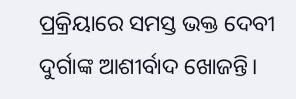ପ୍ରକ୍ରିୟାରେ ସମସ୍ତ ଭକ୍ତ ଦେବୀ ଦୁର୍ଗାଙ୍କ ଆଶୀର୍ବାଦ ଖୋଜନ୍ତି।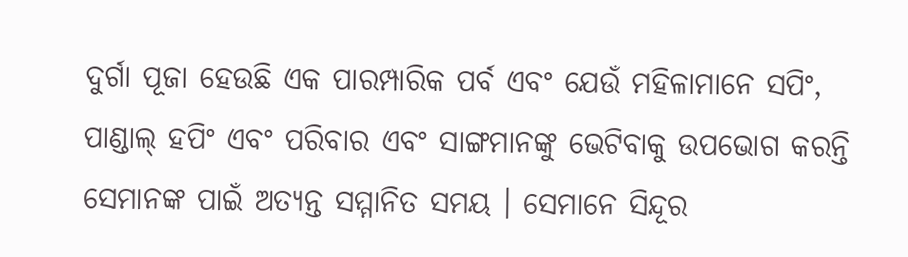ଦୁର୍ଗା ପୂଜା ହେଉଛି ଏକ ପାରମ୍ପାରିକ ପର୍ବ ଏବଂ ଯେଉଁ ମହିଳାମାନେ ସପିଂ, ପାଣ୍ଡାଲ୍ ହପିଂ ଏବଂ ପରିବାର ଏବଂ ସାଙ୍ଗମାନଙ୍କୁ ଭେଟିବାକୁ ଉପଭୋଗ କରନ୍ତି ସେମାନଙ୍କ ପାଇଁ ଅତ୍ୟନ୍ତ ସମ୍ମାନିତ ସମୟ । ସେମାନେ ସିନ୍ଦୂର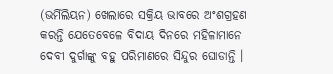(ଭର୍ମିଲିୟନ) ଖେଲାରେ ସକ୍ରିୟ ଭାବରେ ଅଂଶଗ୍ରହଣ କରନ୍ତି ଯେତେବେଳେ ବିଦାୟ ଦିନରେ ମହିଳାମାନେ ଦେବୀ ଦୁର୍ଗାଙ୍କୁ ବହୁ ପରିମାଣରେ ସିନ୍ଦୁର ଘୋଡାନ୍ତି ।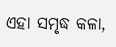ଏହା ସମୃଦ୍ଧ କଳା,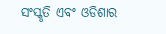ସଂସ୍କୃତି ଏବଂ ଓଡିଶାର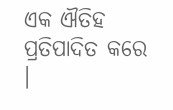ଏକ ଐତିହ ପ୍ରତିପାଦିତ କରେ ।